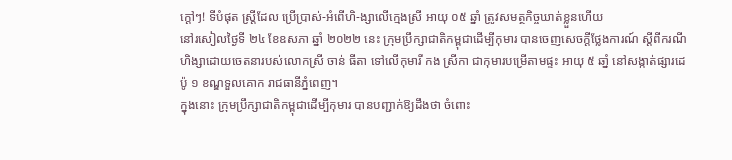ក្ដៅៗ! ទីបំផុត ស្ត្រីដែល ប្រើប្រាស់-អំពើហិ-ង្សាលើក្មេងស្រី អាយុ ០៥ ឆ្នាំ ត្រូវសមត្ថកិច្ចឃាត់ខ្លួនហើយ
នៅរសៀលថ្ងៃទី ២៤ ខែឧសភា ឆ្នាំ ២០២២ នេះ ក្រុមប្រឹក្សាជាតិកម្ពុជាដើម្បីកុមារ បានចេញសេចក្ដីថ្លែងការណ៍ ស្ដីពីករណីហិង្សាដោយចេតនារបស់លោកស្រី ចាន់ ធីតា ទៅលើកុមារី កង ស្រីកា ជាកុមារបម្រើតាមផ្ទះ អាយុ ៥ ឆាំ្ន នៅសង្កាត់ផ្សារដេប៉ូ ១ ខណ្ឌទួលគោក រាជធានីភ្នំពេញ។
ក្នុងនោះ ក្រុមប្រឹក្សាជាតិកម្ពុជាដើម្បីកុមារ បានបញ្ជាក់ឱ្យដឹងថា ចំពោះ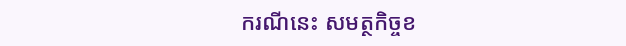ករណីនេះ សមត្ថកិច្ចខ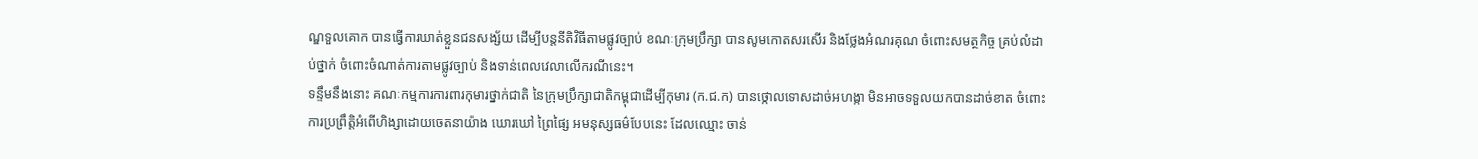ណ្ឌទួលគោក បានធ្វើការឃាត់ខ្លួនជនសង្ស័យ ដើម្បីបន្តនីតិវិធីតាមផ្លូវច្បាប់ ខណៈក្រុមប្រឹក្សា បានសូមកោតសរសើរ និងថ្លែងអំណរគុណ ចំពោះសមត្ថកិច្ច គ្រប់លំដាប់ថ្នាក់ ចំពោះចំណាត់ការតាមផ្លូវច្បាប់ និងទាន់ពេលវេលាលើករណីនេះ។
ទន្ទឹមនឹងនោះ គណៈកម្មការការពារកុមារថ្នាក់ជាតិ នៃក្រុមប្រឹក្សាជាតិកម្ពុជាដើម្បីកុមារ (ក.ជ.ក) បានថ្កោលទោសដាច់អហង្កា មិនអាចទទួលយកបានដាច់ខាត ចំពោះការប្រព្រឹត្តិអំពើហិង្សាដោយចេតនាយ៉ាង ឃោរឃៅ ព្រៃផ្សៃ អមនុស្សធម៌បែបនេះ ដែលឈ្មោះ ចាន់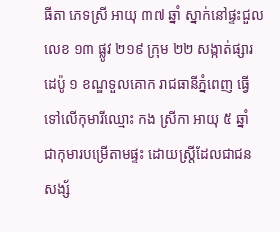ធីតា ភេទស្រី អាយុ ៣៧ ឆ្នាំ ស្នាក់នៅផ្ទះជួល លេខ ១៣ ផ្លូវ ២១៩ ក្រុម ២២ សង្កាត់ផ្សារដេប៉ូ ១ ខណ្ឌទួលគោក រាជធានីភ្នំពេញ ធ្វើទៅលើកុមារីឈ្មោះ កង ស្រីកា អាយុ ៥ ឆ្នាំ ជាកុមារបម្រើតាមផ្ទះ ដោយស្ត្រីដែលជាជនសង្ស័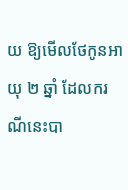យ ឱ្យមើលថែកូនអាយុ ២ ឆ្នាំ ដែលករណីនេះបា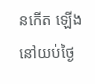នកើត ឡើងនៅយប់ថ្ងៃ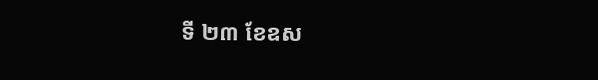ទី ២៣ ខែឧស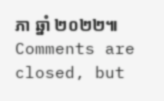ភា ឆ្នាំ ២០២២៕
Comments are closed, but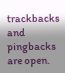trackbacks and pingbacks are open.